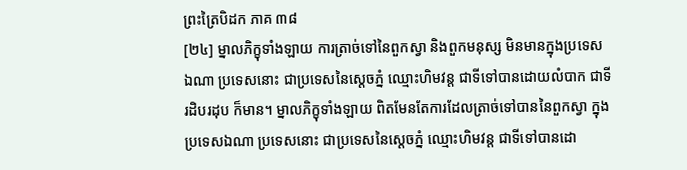ព្រះត្រៃបិដក ភាគ ៣៨
[២៤] ម្នាលភិក្ខុទាំងឡាយ ការត្រាច់ទៅនៃពួកស្វា និងពួកមនុស្ស មិនមានក្នុងប្រទេសឯណា ប្រទេសនោះ ជាប្រទេសនៃស្តេចភ្នំ ឈ្មោះហិមវន្ត ជាទីទៅបានដោយលំបាក ជាទីរដិបរដុប ក៏មាន។ ម្នាលភិក្ខុទាំងឡាយ ពិតមែនតែការដែលត្រាច់ទៅបាននៃពួកស្វា ក្នុងប្រទេសឯណា ប្រទេសនោះ ជាប្រទេសនៃស្តេចភ្នំ ឈ្មោះហិមវន្ត ជាទីទៅបានដោ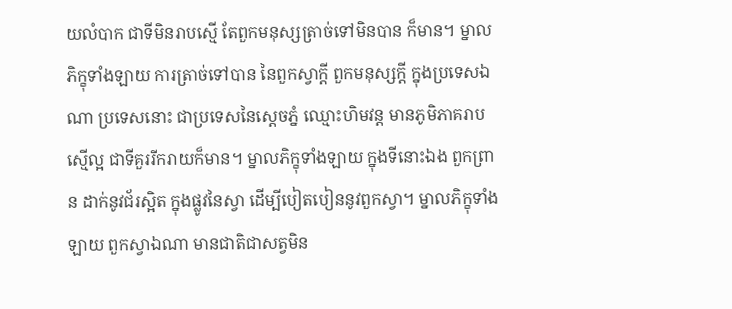យលំបាក ជាទីមិនរាបស្មើ តែពួកមនុស្សត្រាច់ទៅមិនបាន ក៏មាន។ ម្នាលភិក្ខុទាំងឡាយ ការត្រាច់ទៅបាន នៃពួកស្វាក្តី ពួកមនុស្សក្តី ក្នុងប្រទេសឯណា ប្រទេសនោះ ជាប្រទេសនៃស្តេចភ្នំ ឈ្មោះហិមវន្ត មានភូមិភាគរាបស្មើល្អ ជាទីគួររីករាយក៏មាន។ ម្នាលភិក្ខុទាំងឡាយ ក្នុងទីនោះឯង ពួកព្រាន ដាក់នូវជ័រស្អិត ក្នុងផ្លូវនៃស្វា ដើម្បីបៀតបៀននូវពួកស្វា។ ម្នាលភិក្ខុទាំងឡាយ ពួកស្វាឯណា មានជាតិជាសត្វមិន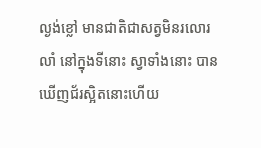ល្ងង់ខ្លៅ មានជាតិជាសត្វមិនរលោរលាំ នៅក្នុងទីនោះ ស្វាទាំងនោះ បានឃើញជ័រស្អិតនោះហើយ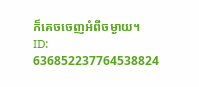ក៏គេចចេញអំពីចម្ងាយ។
ID: 636852237764538824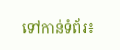ទៅកាន់ទំព័រ៖